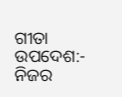ଗୀତା ଉପଦେଶ:- ନିଜର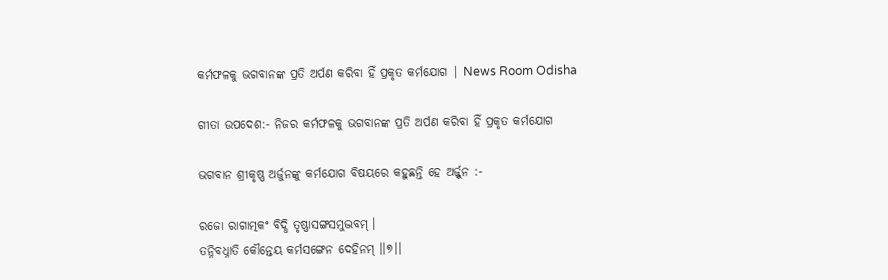କର୍ମଫଳକୁ ଭଗବାନଙ୍କ ପ୍ରତି ଅର୍ପଣ କରିବା ହିଁ ପ୍ରକୃତ କର୍ମଯୋଗ | News Room Odisha

ଗୀତା ଉପଦେଶ:- ନିଜର କର୍ମଫଳକୁ ଭଗବାନଙ୍କ ପ୍ରତି ଅର୍ପଣ କରିବା ହିଁ ପ୍ରକୃତ କର୍ମଯୋଗ

ଭଗବାନ ଶ୍ରୀକୃଷ୍ଣ ଅର୍ଜୁନଙ୍କୁ କର୍ମଯୋଗ ବିଷୟରେ କହୁଛନ୍ତି ହେ ଅର୍ଜ୍ଜୁନ :-

ରଜୋ ରାଗାତ୍ମକଂ ବିଦ୍ଧି ତୃଷ୍ଣାସଙ୍ଗସମୁଦ୍ଭବମ୍ ।
ତନ୍ନିବଧ୍ନାତି କୌନ୍ତେୟ କର୍ମସଙ୍ଗେନ ଦେହିନମ୍ ।।୭।।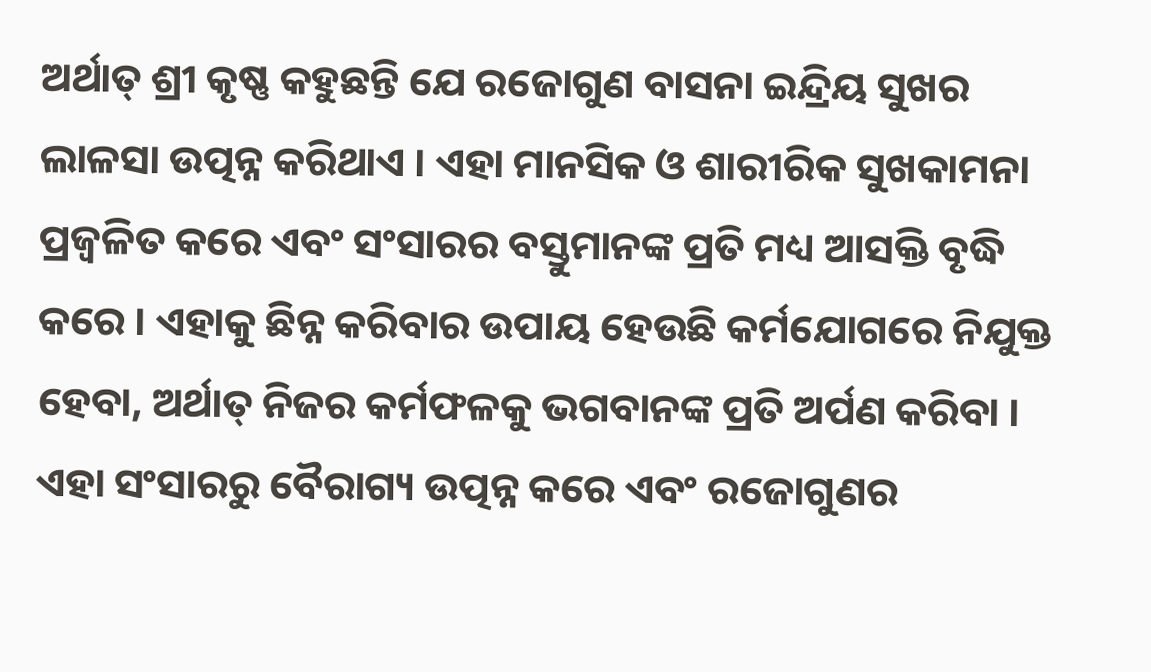ଅର୍ଥାତ୍ ଶ୍ରୀ କୃଷ୍ଣ କହୁଛନ୍ତି ଯେ ରଜୋଗୁଣ ବାସନା ଇନ୍ଦ୍ରିୟ ସୁଖର ଲାଳସା ଉତ୍ପନ୍ନ କରିଥାଏ । ଏହା ମାନସିକ ଓ ଶାରୀରିକ ସୁଖକାମନା ପ୍ରଜ୍ୱଳିତ କରେ ଏବଂ ସଂସାରର ବସ୍ତୁମାନଙ୍କ ପ୍ରତି ମଧ୍ୟ ଆସକ୍ତି ବୃଦ୍ଧି କରେ । ଏହାକୁ ଛିନ୍ନ କରିବାର ଉପାୟ ହେଉଛି କର୍ମଯୋଗରେ ନିଯୁକ୍ତ ହେବା, ଅର୍ଥାତ୍ ନିଜର କର୍ମଫଳକୁ ଭଗବାନଙ୍କ ପ୍ରତି ଅର୍ପଣ କରିବା । ଏହା ସଂସାରରୁ ବୈରାଗ୍ୟ ଉତ୍ପନ୍ନ କରେ ଏବଂ ରଜୋଗୁଣର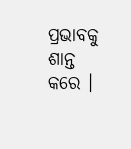ପ୍ରଭାବକୁ ଶାନ୍ତ କରେ ।